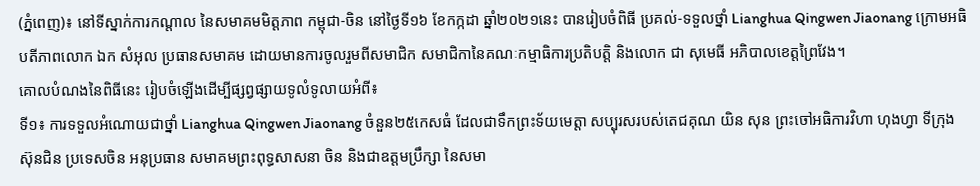(ភ្នំពេញ)៖ នៅទីស្នាក់ការកណ្តាល នៃសមាគមមិត្តភាព កម្ពុជា-ចិន នៅថ្ងៃទី១៦ ខែកក្កដា ឆ្នាំ២០២១នេះ បានរៀបចំពិធី ប្រគល់-ទទួលថ្នាំ Lianghua Qingwen Jiaonang ក្រោមអធិបតីភាពលោក ឯក សំអុល ប្រធានសមាគម ដោយមានការចូលរួមពីសមាជិក សមាជិកានៃគណៈកម្មាធិការប្រតិបត្តិ និងលោក ជា សុមេធី អភិបាលខេត្តព្រៃវែង។
គោលបំណងនៃពិធីនេះ រៀបចំឡើងដើម្បីផ្សព្វផ្សាយទូលំទូលាយអំពី៖
ទី១៖ ការទទួលអំណោយជាថ្នាំ Lianghua Qingwen Jiaonang ចំនួន២៥កេសធំ ដែលជាទឹកព្រះទ័យមេត្តា សប្បុរសរបស់តេជគុណ យិន សុន ព្រះចៅអធិការវិហា ហុងហ្វា ទីក្រុងស៊ុនជិន ប្រទេសចិន អនុប្រធាន សមាគមព្រះពុទ្ធសាសនា ចិន និងជាឧត្តមប្រឹក្សា នៃសមា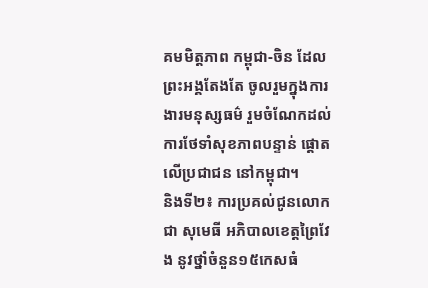គមមិត្តភាព កម្ពុជា-ចិន ដែលព្រះអង្គតែងតែ ចូលរួមក្នុងការងារមនុស្សធម៌ រួមចំណែកដល់ការថែទាំសុខភាពបន្ទាន់ ផ្តោតលើប្រជាជន នៅកម្ពុជា។
និងទី២៖ ការប្រគល់ជូនលោក ជា សុមេធី អភិបាលខេត្តព្រៃវែង នូវថ្នាំចំនួន១៥កេសធំ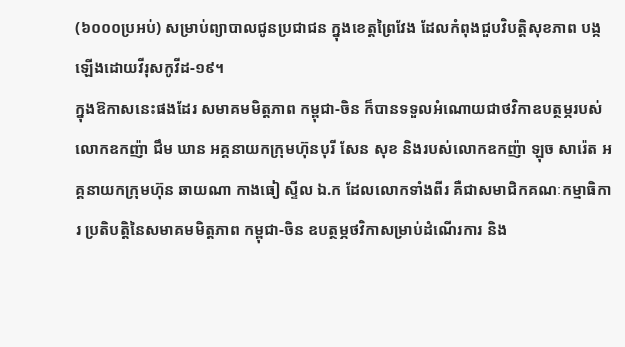(៦០០០ប្រអប់) សម្រាប់ព្យាបាលជូនប្រជាជន ក្នុងខេត្តព្រៃវែង ដែលកំពុងជួបវិបត្តិសុខភាព បង្កឡើងដោយវីរុសកូវីដ-១៩។
ក្នុងឱកាសនេះផងដែរ សមាគមមិត្តភាព កម្ពុជា-ចិន ក៏បានទទួលអំណោយជាថវិកាឧបត្ថម្ភរបស់ លោកឧកញ៉ា ជឹម ឃាន អគ្គនាយកក្រុមហ៊ុនបុរី សែន សុខ និងរបស់លោកឧកញ៉ា ឡុច សារ៉េត អគ្គនាយកក្រុមហ៊ុន ឆាយណា កាងធៀ ស្ទីល ឯ.ក ដែលលោកទាំងពីរ គឺជាសមាជិកគណៈកម្មាធិការ ប្រតិបត្តិនៃសមាគមមិត្តភាព កម្ពុជា-ចិន ឧបត្ថម្ភថវិកាសម្រាប់ដំណើរការ និង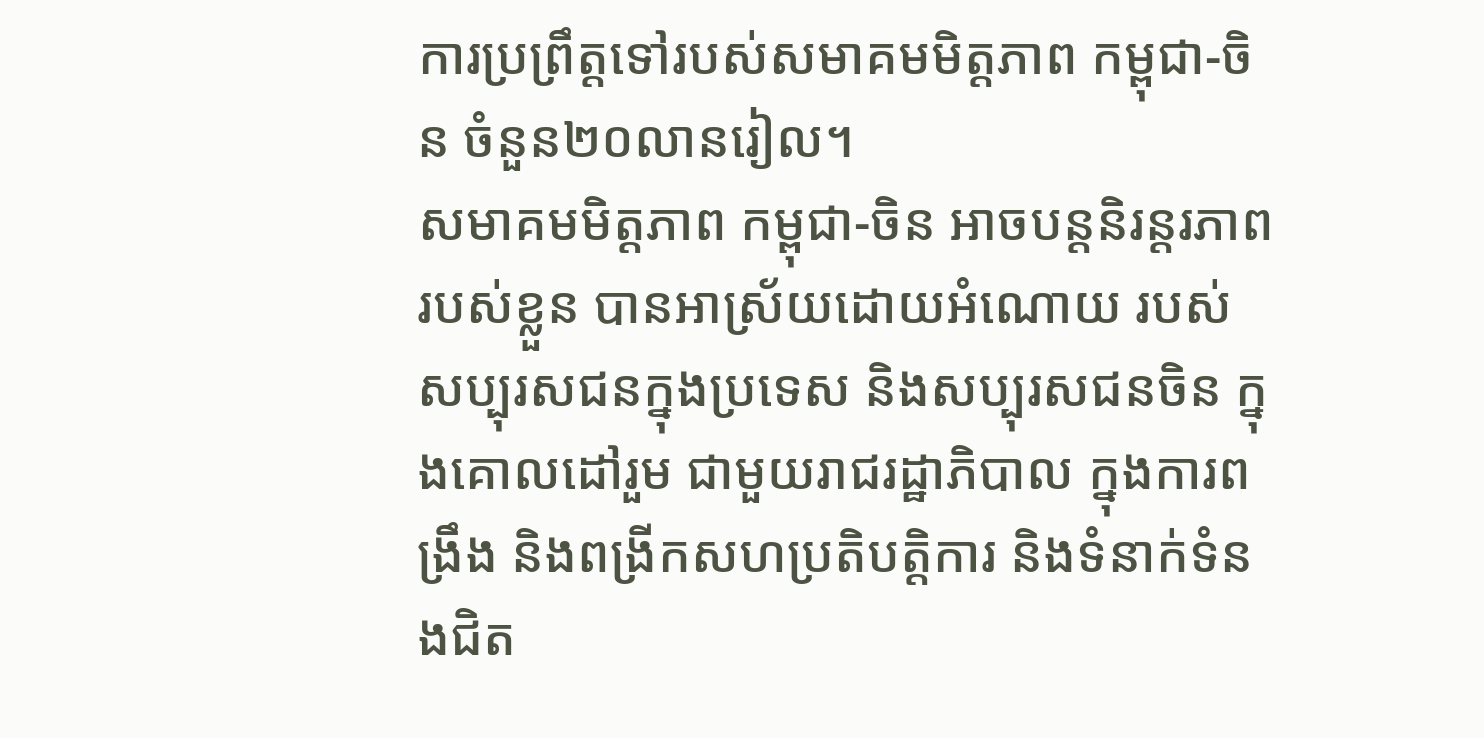ការប្រព្រឹត្តទៅរបស់សមាគមមិត្តភាព កម្ពុជា-ចិន ចំនួន២០លានរៀល។
សមាគមមិត្តភាព កម្ពុជា-ចិន អាចបន្តនិរន្តរភាពរបស់ខ្លួន បានអាស្រ័យដោយអំណោយ របស់សប្បុរសជនក្នុងប្រទេស និងសប្បុរសជនចិន ក្នុងគោលដៅរួម ជាមួយរាជរដ្ឋាភិបាល ក្នុងការពង្រឹង និងពង្រីកសហប្រតិបត្តិការ និងទំនាក់ទំនងជិត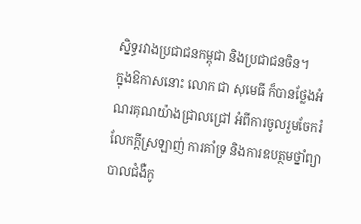ស្និទ្ធរវាងប្រជាជនកម្ពុជា និងប្រជាជនចិន។
ក្នុងឱកាសនោះ លោក ជា សុមេធី ក៏បានថ្លែងអំណរគុណយ៉ាងជ្រាលជ្រៅ អំពីការចូលរួមចែករំលែកក្ដីស្រឡាញ់ ការគាំទ្រ និងការឧបត្ថមថ្នាំព្យាបាលជំងឺកូ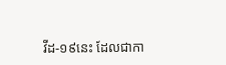វីដ-១៩នេះ ដែលជាកា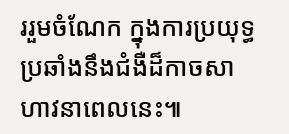ររួមចំណែក ក្នុងការប្រយុទ្ធប្រឆាំងនឹងជំងឺដ៏កាចសាហាវនាពេលនេះ៕